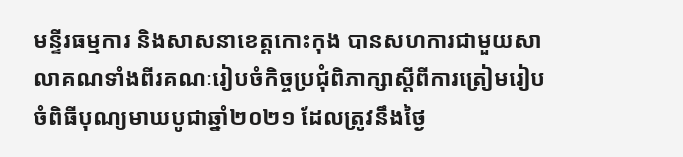មន្ទីរធម្មការ និងសាសនាខេត្តកោះកុង បានសហការជាមួយសាលាគណទាំងពីរគណៈរៀបចំកិច្ចប្រជុំពិភាក្សាស្តីពីការត្រៀមរៀបចំពិធីបុណ្យមាឃបូជាឆ្នាំ២០២១ ដែលត្រូវនឹងថ្ងៃ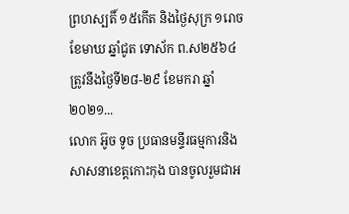ព្រហស្បតិ៍ ១៥កើត និងថ្ងៃសុក្រ ១រោច ខែមាឃ ឆ្នាំជូត ទោស័ក ព.ស២៥៦៤ ត្រូវនឹងថ្ងៃទី២៨-២៩ ខែមករា ឆ្នាំ២០២១...
លោក អ៊ូច ទូច ប្រធានមន្ទីរធម្មការនិងសាសនាខេត្តកោះកុង បានចូលរួមជាអ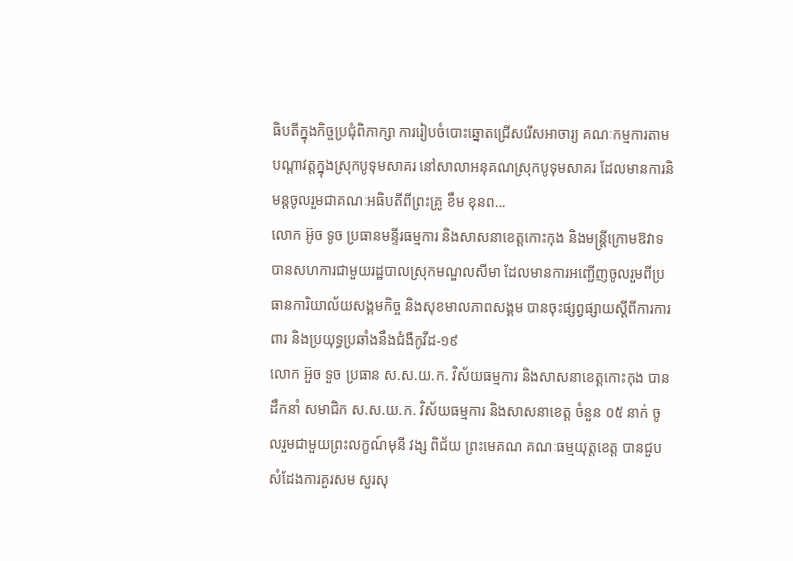ធិបតីក្នុងកិច្ចប្រជុំពិភាក្សា ការរៀបចំបោះឆ្នោតជ្រេីសរេីសអាចារ្យ គណៈកម្មការតាមបណ្តាវត្តក្នុងស្រុកបូទុមសាគរ នៅសាលាអនុគណស្រុកបូទុមសាគរ ដែលមានការនិមន្តចូលរួមជាគណៈអធិបតីពីព្រះគ្រូ ខឹម ខុនព...
លោក អ៊ូច ទូច ប្រធានមន្ទីរធម្មការ និងសាសនាខេត្តកោះកុង និងមន្តី្រក្រោមឱវាទ បានសហការជាមួយរដ្ឋបាលស្រុកមណ្ឌលសីមា ដែលមានការអញ្ជើញចូលរួមពីប្រធានការិយាល័យសង្គមកិច្ច និងសុខមាលភាពសង្គម បានចុះផ្សព្វផ្សាយស្តីពីការការពារ និងប្រយុទ្ធប្រឆាំងនឹងជំងឺកូវីដ-១៩
លោក អ៊ួច ទួច ប្រធាន ស.ស.យ.ក. វិស័យធម្មការ និងសាសនាខេត្តកោះកុង បានដឹកនាំ សមាជិក ស.ស.យ.ក. វិស័យធម្មការ និងសាសនាខេត្ត ចំនួន ០៥ នាក់ ចូលរួមជាមួយព្រះលក្ខណ៍មុនី វង្ស ពិជ័យ ព្រះមេគណ គណៈធម្មយុត្តខេត្ត បានជួបសំដែងការគួរសម សួរសុ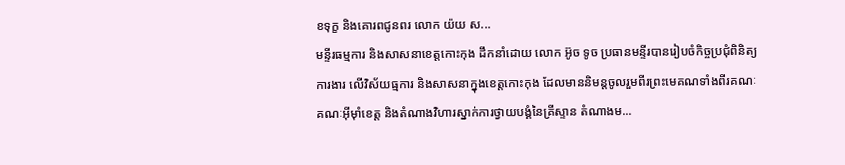ខទុក្ខ និងគោរពជូនពរ លោក យ៉យ ស...
មន្ទីរធម្មការ និងសាសនាខេត្តកោះកុង ដឹកនាំដោយ លោក អ៊ូច ទូច ប្រធានមន្ទីរបានរៀបចំកិច្ចប្រជុំពិនិត្យការងារ លើវិស័យធ្មការ និងសាសនាក្នុងខេត្តកោះកុង ដែលមាននិមន្តចូលរួមពីរព្រះមេគណទាំងពីរគណៈ គណៈអុីម៉ាំខេត្ត និងតំណាងវិហារស្នាក់ការថ្វាយបង្គំនៃគ្រីស្ទាន តំណាងម...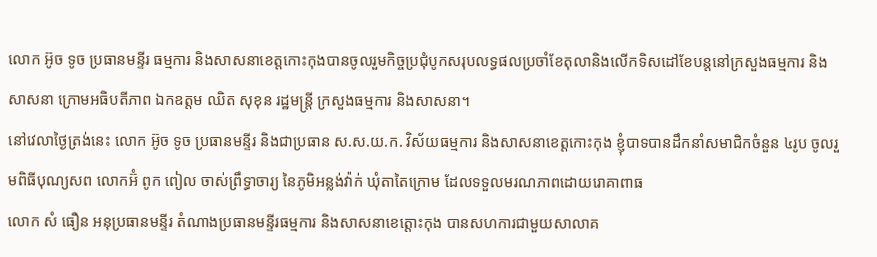លោក អ៊ូច ទូច ប្រធានមន្ទីរ ធម្មការ និងសាសនាខេត្តកោះកុងបានចូលរួមកិច្ចប្រជុំបូកសរុបលទ្ធផលប្រចាំខែតុលានិងលើកទិសដៅខែបន្តនៅក្រសួងធម្មការ និងសាសនា ក្រោមអធិបតីភាព ឯកឧត្តម ឈិត សុខុន រដ្ឋមន្ត្រី ក្រសួងធម្មការ និងសាសនា។
នៅវេលាថ្ងៃត្រង់នេះ លោក អ៊ូច ទូច ប្រធានមន្ទីរ និងជាប្រធាន ស.ស.យ.ក. វិស័យធម្មការ និងសាសនាខេត្តកោះកុង ខ្ញុំបាទបានដឹកនាំសមាជិកចំនួន ៤រូប ចូលរួមពិធីបុណ្យសព លោកអ៊ំ ពូក ពៀល ចាស់ព្រឹទ្ធាចារ្យ នៃភូមិអន្លង់វ៉ាក់ ឃុំតាតៃក្រោម ដែលទទួលមរណភាពដោយរោគាពាធ
លោក សំ ធឿន អនុប្រធានមន្ទីរ តំណាងប្រធានមន្ទីរធម្មការ និងសាសនាខេត្តោះកុង បានសហការជាមួយសាលាគ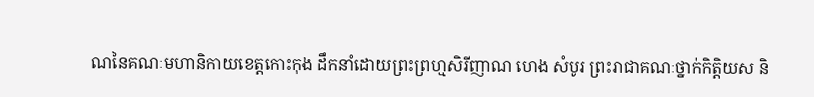ណនៃគណៈមហានិកាយខេត្តកោះកុង ដឹកនាំដោយព្រះព្រហ្មសិរីញាណ ហេង សំបូរ ព្រះរាជាគណៈថ្នាក់កិត្តិយស និ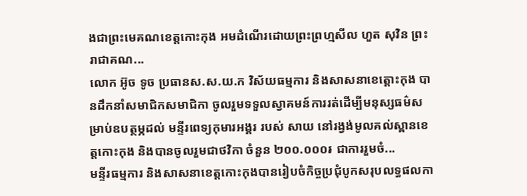ងជាព្រះមេគណខេត្តកោះកុង អមដំណើរដោយព្រះព្រហ្មសីល ហួត សុវិន ព្រះរាជាគណ...
លោក អ៊ូច ទូច ប្រធានស.ស.យ.ក វិស័យធម្មការ និងសាសនាខេត្តោះកុង បានដឹកនាំសមាជិកសមាជិកា ចូលរួមទទួលស្វាគមន៍ការរត់ដើម្បីមនុស្សធម៌សម្រាប់ឧបត្ថម្ភដល់ មន្ទីរពេទ្យកុមារអង្គរ របស់ សាយ នៅរង្វង់មូលគល់ស្ពានខេត្តកោះកុង និងបានចូលរួមជាថវិកា ចំនួន ២០០.០០០៛ ជាការរួមចំ...
មន្ទីរធម្មការ និងសាសនាខេត្តកោះកុងបានរៀបចំកិច្ចប្រជុំបូកសរុបលទ្ធផលកា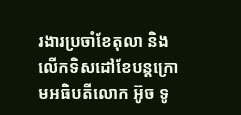រងារប្រចាំខែតុលា និងលើកទិសដៅខែបន្តក្រោមអធិបតីលោក អ៊ូច ទូ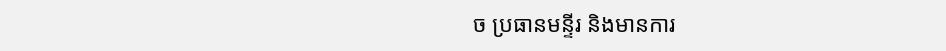ច ប្រធានមន្ទីរ និងមានការ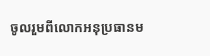ចូលរួមពីលោកអនុប្រធានម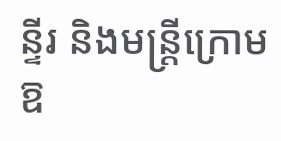ន្ទីរ និងមន្ត្រីក្រោមឱ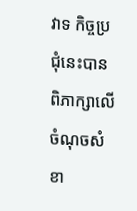វាទ កិច្ចប្រជុំនេះបានពិភាក្សាលើចំណុចសំខា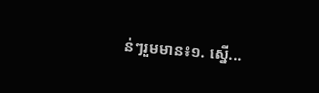ន់ៗរួមមាន៖១. ស្នើ...